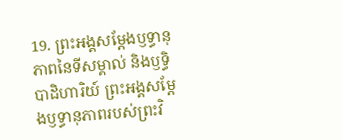19. ព្រះអង្គសម្តែងឫទ្ធានុភាពនៃទីសម្គាល់ និងឫទ្ធិបាដិហារិយ៍ ព្រះអង្គសម្តែងឫទ្ធានុភាពរបស់ព្រះវិ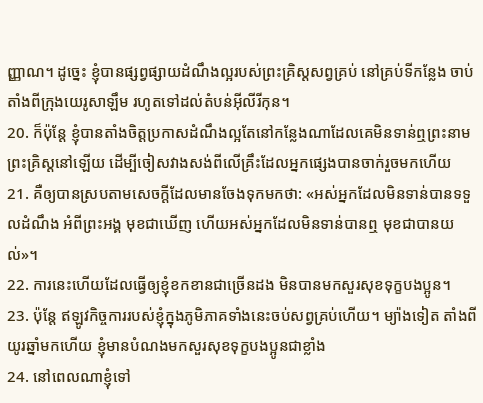ញ្ញាណ។ ដូច្នេះ ខ្ញុំបានផ្សព្វផ្សាយដំណឹងល្អរបស់ព្រះគ្រិស្ដសព្វគ្រប់ នៅគ្រប់ទីកន្លែង ចាប់តាំងពីក្រុងយេរូសាឡឹម រហូតទៅដល់តំបន់អ៊ីលីរីកុន។
20. ក៏ប៉ុន្តែ ខ្ញុំបានតាំងចិត្តប្រកាសដំណឹងល្អតែនៅកន្លែងណាដែលគេមិនទាន់ឮព្រះនាមព្រះគ្រិស្ដនៅឡើយ ដើម្បីចៀសវាងសង់ពីលើគ្រឹះដែលអ្នកផ្សេងបានចាក់រួចមកហើយ
21. គឺឲ្យបានស្របតាមសេចក្ដីដែលមានចែងទុកមកថា: «អស់អ្នកដែលមិនទាន់បានទទួលដំណឹង អំពីព្រះអង្គ មុខជាឃើញ ហើយអស់អ្នកដែលមិនទាន់បានឮ មុខជាបានយល់»។
22. ការនេះហើយដែលធ្វើឲ្យខ្ញុំខកខានជាច្រើនដង មិនបានមកសួរសុខទុក្ខបងប្អូន។
23. ប៉ុន្តែ ឥឡូវកិច្ចការរបស់ខ្ញុំក្នុងភូមិភាគទាំងនេះចប់សព្វគ្រប់ហើយ។ ម្យ៉ាងទៀត តាំងពីយូរឆ្នាំមកហើយ ខ្ញុំមានបំណងមកសួរសុខទុក្ខបងប្អូនជាខ្លាំង
24. នៅពេលណាខ្ញុំទៅ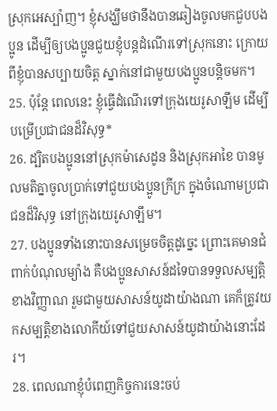ស្រុកអេស្ប៉ាញ។ ខ្ញុំសង្ឃឹមថានឹងបានឆៀងចូលមកជួបបងប្អូន ដើម្បីឲ្យបងប្អូនជួយខ្ញុំបន្តដំណើរទៅស្រុកនោះ ក្រោយពីខ្ញុំបានសប្បាយចិត្ត ស្នាក់នៅជាមួយបងប្អូនបន្តិចមក។
25. ប៉ុន្តែ ពេលនេះ ខ្ញុំធ្វើដំណើរទៅក្រុងយេរូសាឡឹម ដើម្បីបម្រើប្រជាជនដ៏វិសុទ្ធ*
26. ដ្បិតបងប្អូននៅស្រុកម៉ាសេដូន និងស្រុកអាខៃ បានមូលមតិគ្នាចូលប្រាក់ទៅជួយបងប្អូនក្រីក្រ ក្នុងចំណោមប្រជាជនដ៏វិសុទ្ធ នៅក្រុងយេរូសាឡឹម។
27. បងប្អូនទាំងនោះបានសម្រេចចិត្តដូច្នេះ ព្រោះគេមានជំពាក់បំណុលម្យ៉ាង គឺបងប្អូនសាសន៍ដទៃបានទទួលសម្បត្តិខាងវិញ្ញាណ រួមជាមួយសាសន៍យូដាយ៉ាងណា គេក៏ត្រូវយកសម្បត្តិខាងលោកីយ៍ទៅជួយសាសន៍យូដាយ៉ាងនោះដែរ។
28. ពេលណាខ្ញុំបំពេញកិច្ចការនេះចប់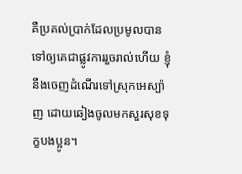គឺប្រគល់ប្រាក់ដែលប្រមូលបានទៅឲ្យគេជាផ្លូវការរួចរាល់ហើយ ខ្ញុំនឹងចេញដំណើរទៅស្រុកអេស្ប៉ាញ ដោយឆៀងចូលមកសួរសុខទុក្ខបងប្អូន។